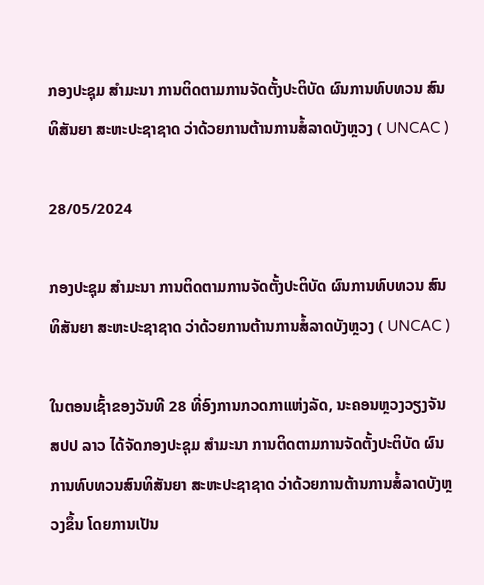ກອງປະຊຸມ ສຳມະນາ ການຕິດຕາມການຈັດຕັ້ງປະຕິບັດ ຜົນການທົບທວນ ສົນທິສັນຍາ ສະຫະປະຊາຊາດ ວ່າດ້ວຍການຕ້ານການສໍ້ລາດບັງຫຼວງ ( UNCAC )

28/05/2024

ກອງປະຊຸມ ສຳມະນາ ການຕິດຕາມການຈັດຕັ້ງປະຕິບັດ ຜົນການທົບທວນ ສົນທິສັນຍາ ສະຫະປະຊາຊາດ ວ່າດ້ວຍການຕ້ານການສໍ້ລາດບັງຫຼວງ ( UNCAC )

ໃນຕອນເຊົ້າຂອງວັນທີ 28 ທີ່ອົງການກວດກາແຫ່ງລັດ, ນະຄອນຫຼວງວຽງຈັນ ສປປ ລາວ ໄດ້ຈັດກອງປະຊຸມ ສຳມະນາ ການຕິດຕາມການຈັດຕັ້ງປະຕິບັດ ຜົນການທົບທວນສົນທິສັນຍາ ສະຫະປະຊາຊາດ ວ່າດ້ວຍການຕ້ານການສໍ້ລາດບັງຫຼວງຂຶ້ນ ໂດຍການເປັນ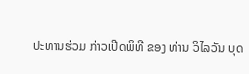ປະທານຮ່ວມ ກ່າວເປີດພິທີ ຂອງ ທ່ານ ວິໄລວັນ ບຸດ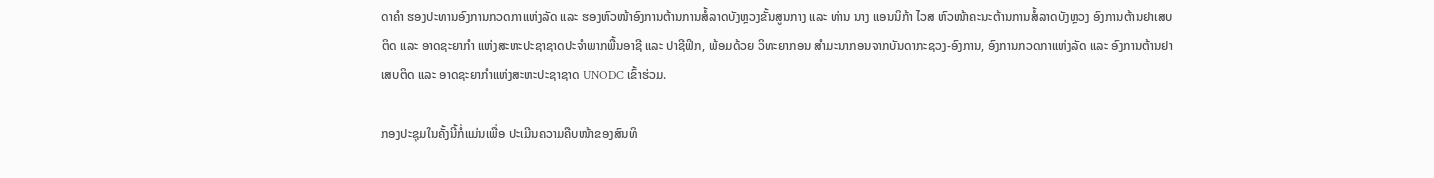ດາຄຳ ຮອງປະທານອົງການກວດກາແຫ່ງລັດ ແລະ ຮອງຫົວໜ້າອົງການຕ້ານການສໍ້ລາດບັງຫຼວງຂັ້ນສູນກາງ ແລະ ທ່ານ ນາງ ແອນນິກ້າ ໄວສ ຫົວໜ້າຄະນະຕ້ານການສໍ້ລາດບັງຫຼວງ ອົງການຕ້ານຢາເສບຕິດ ແລະ ອາດຊະຍາກຳ ແຫ່ງສະຫະປະຊາຊາດປະຈຳພາກພື້ນອາຊີ ແລະ ປາຊີຟິກ, ພ້ອມດ້ວຍ ວິທະຍາກອນ ສຳມະນາກອນຈາກບັນດາກະຊວງ-ອົງການ, ອົງການກວດກາແຫ່ງລັດ ແລະ ອົງການຕ້ານຢາເສບຕິດ ແລະ ອາດຊະຍາກຳແຫ່ງສະຫະປະຊາຊາດ UNODC ເຂົ້າຮ່ວມ.

ກອງປະຊຸມໃນຄັ້ງນີ້ກໍ່ແມ່ນເພື່ອ ປະເມີນຄວາມຄືບໜ້າຂອງສົນທິ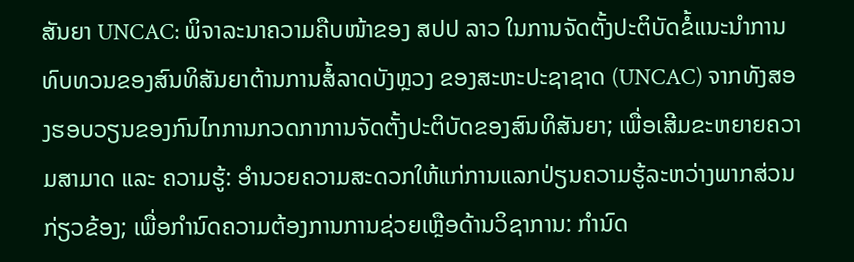ສັນຍາ UNCAC: ພິຈາລະນາຄວາມຄືບໜ້າຂອງ ສປປ ລາວ ໃນການຈັດຕັ້ງປະຕິບັດຂໍ້ແນະນຳການທົບທວນຂອງສົນທິສັນຍາຕ້ານການສໍ້ລາດບັງຫຼວງ ຂອງສະຫະປະຊາຊາດ (UNCAC) ຈາກທັງສອງຮອບວຽນຂອງກົນໄກການກວດກາການຈັດຕັ້ງປະຕິບັດຂອງສົນທິສັນຍາ; ເພື່ອເສີມຂະຫຍາຍຄວາມສາມາດ ແລະ ຄວາມຮູ້: ອຳນວຍຄວາມສະດວກໃຫ້ແກ່ການແລກປ່ຽນຄວາມຮູ້ລະຫວ່າງພາກສ່ວນກ່ຽວຂ້ອງ; ເພື່ອກຳນົດຄວາມຕ້ອງການການຊ່ວຍເຫຼືອດ້ານວິຊາການ: ກຳນົດ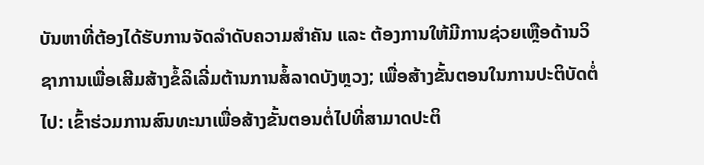ບັນຫາທີ່ຕ້ອງໄດ້ຮັບການຈັດລຳດັບຄວາມສຳຄັນ ແລະ ຕ້ອງການໃຫ້ມີການຊ່ວຍເຫຼືອດ້ານວິຊາການເພື່ອເສີມສ້າງຂໍ້ລິເລີ່ມຕ້ານການສໍ້ລາດບັງຫຼວງ; ເພື່ອສ້າງຂັ້ນຕອນໃນການປະຕິບັດຕໍ່ໄປ: ເຂົ້າຮ່ວມການສົນທະນາເພື່ອສ້າງຂັ້ນຕອນຕໍ່ໄປທີ່ສາມາດປະຕິ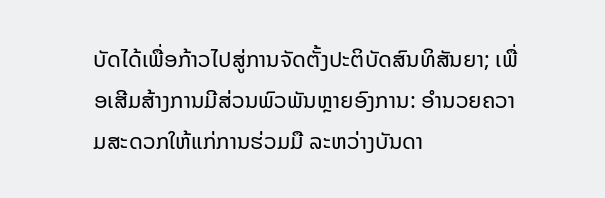ບັດໄດ້ເພື່ອກ້າວໄປສູ່ການຈັດຕັ້ງປະຕິບັດສົນທິສັນຍາ; ເພື່ອເສີມສ້າງການມີສ່ວນພົວພັນຫຼາຍອົງການ: ອຳນວຍຄວາມສະດວກໃຫ້ແກ່ການຮ່ວມມື ລະຫວ່າງບັນດາ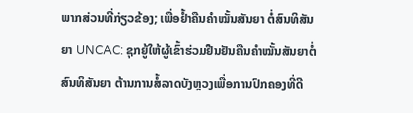ພາກສ່ວນທີ່ກ່ຽວຂ້ອງ; ເພື່ອຢ້ຳຄືນຄຳໝັ້ນສັນຍາ ຕໍ່ສົນທິສັນຍາ UNCAC: ຊຸກຍູ້ໃຫ້ຜູ້ເຂົ້າຮ່ວມຢືນຢັນຄືນຄຳໝັ້ນສັນຍາຕໍ່ສົນທິສັນຍາ ຕ້ານການສໍ້ລາດບັງຫຼວງເພື່ອການປົກຄອງທີ່ດີ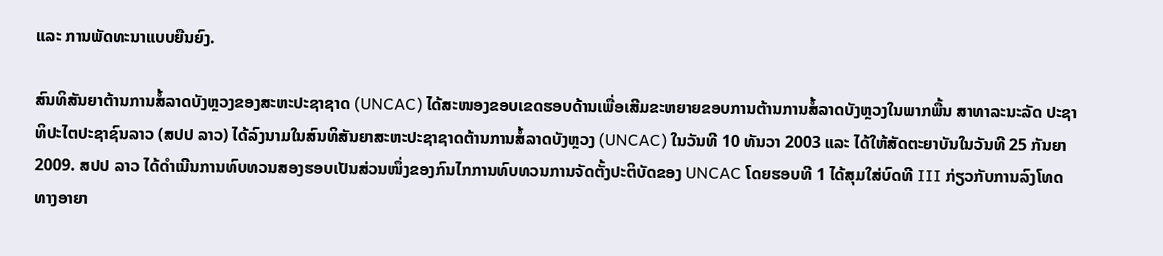ແລະ ການພັດທະນາແບບຍືນຍົງ.

ສົນທິສັນຍາຕ້ານການສໍ້ລາດບັງຫຼວງຂອງສະຫະປະຊາຊາດ (UNCAC) ໄດ້ສະໜອງຂອບເຂດຮອບດ້ານເພື່ອເສີມຂະຫຍາຍຂອບການຕ້ານການສໍ້ລາດບັງຫຼວງໃນພາກພື້ນ ສາທາລະນະລັດ ປະຊາທິປະໄຕປະຊາຊົນລາວ (ສປປ ລາວ) ໄດ້ລົງນາມໃນສົນທິສັນຍາສະຫະປະຊາຊາດຕ້ານການສໍ້ລາດບັງຫຼວງ (UNCAC) ໃນວັນທີ 10 ທັນວາ 2003 ແລະ ໄດ້ໃຫ້ສັດຕະຍາບັນໃນວັນທີ 25 ກັນຍາ 2009. ສປປ ລາວ ໄດ້ດໍາເນີນການທົບທວນສອງຮອບເປັນສ່ວນໜຶ່ງຂອງກົນໄກການທົບທວນການຈັດຕັ້ງປະຕິບັດຂອງ UNCAC ໂດຍຮອບທີ 1 ໄດ້ສຸມໃສ່ບົດທີ III ກ່ຽວກັບການລົງໂທດທາງອາຍາ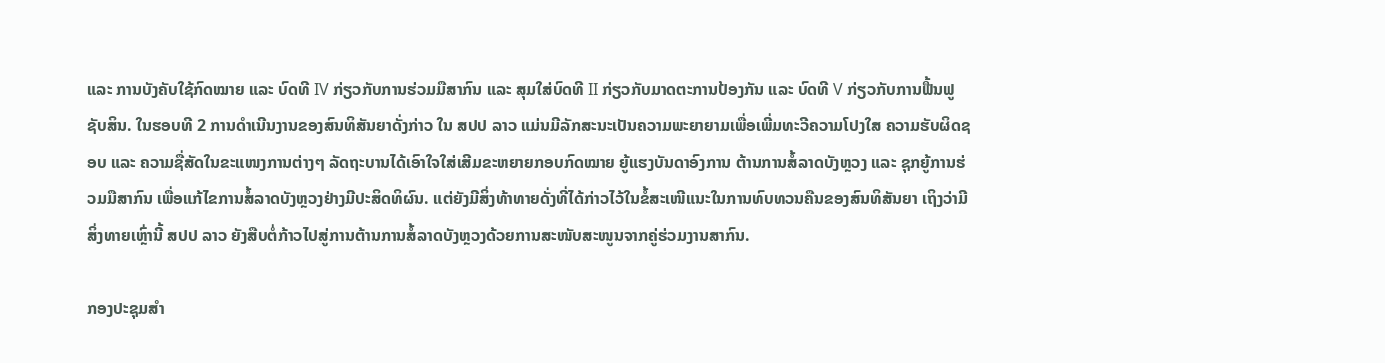ແລະ ການບັງຄັບໃຊ້ກົດໝາຍ ແລະ ບົດທີ IV ກ່ຽວກັບການຮ່ວມມືສາກົນ ແລະ ສຸມໃສ່ບົດທີ II ກ່ຽວກັບມາດຕະການປ້ອງກັນ ແລະ ບົດທີ V ກ່ຽວກັບການຟື້ນຟູຊັບສິນ. ໃນຮອບທີ 2 ການດໍາເນີນງານຂອງສົນທິສັນຍາດັ່ງກ່າວ ໃນ ສປປ ລາວ ແມ່ນມີລັກສະນະເປັນຄວາມພະຍາຍາມເພື່ອເພີ່ມທະວີຄວາມໂປງໃສ ຄວາມຮັບຜິດຊອບ ແລະ ຄວາມຊື່ສັດໃນຂະແໜງການຕ່າງໆ ລັດຖະບານໄດ້ເອົາໃຈໃສ່ເສີມຂະຫຍາຍກອບກົດໝາຍ ຍູ້ແຮງບັນດາອົງການ ຕ້ານການສໍ້ລາດບັງຫຼວງ ແລະ ຊຸກຍູ້ການຮ່ວມມືສາກົນ ເພື່ອແກ້ໄຂການສໍ້ລາດບັງຫຼວງຢ່າງມີປະສິດທິຜົນ. ແຕ່ຍັງມີສິ່ງທ້າທາຍດັ່ງທີ່ໄດ້ກ່າວໄວ້ໃນຂໍ້ສະເໜີແນະໃນການທົບທວນຄືນຂອງສົນທິສັນຍາ ເຖິງວ່າມີສິ່ງທາຍເຫຼົ່ານີ້ ສປປ ລາວ ຍັງສືບຕໍ່ກ້າວໄປສູ່ການຕ້ານການສໍ້ລາດບັງຫຼວງດ້ວຍການສະໜັບສະໜູນຈາກຄູ່ຮ່ວມງານສາກົນ.

ກອງປະຊຸມສຳ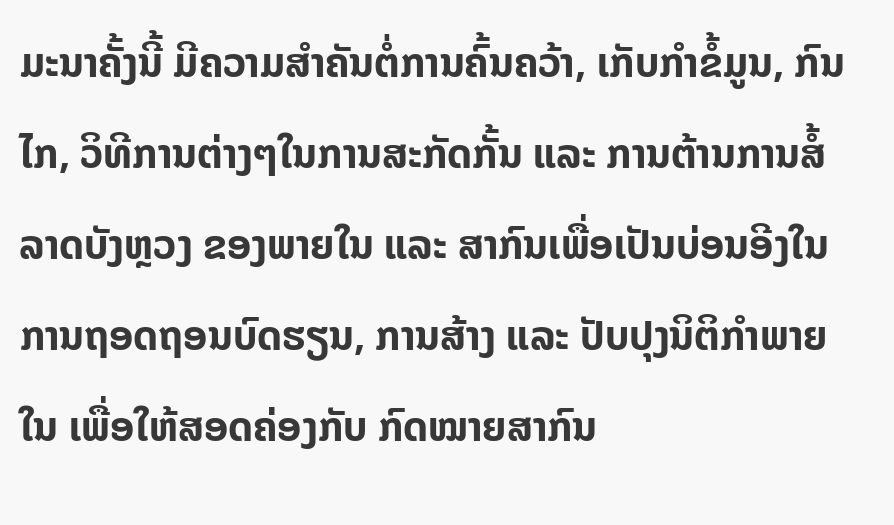ມະນາຄັ້ງນີ້ ມີຄວາມສຳຄັນຕໍ່ການຄົ້ນຄວ້າ, ເກັບກຳຂໍ້ມູນ, ກົນໄກ, ວິທີການຕ່າງໆໃນການສະກັດກັ້ນ ແລະ ການຕ້ານການສໍ້ລາດບັງຫຼວງ ຂອງພາຍໃນ ແລະ ສາກົນເພື່ອເປັນບ່ອນອີງໃນການຖອດຖອນບົດຮຽນ, ການສ້າງ ແລະ ປັບປຸງນິຕິກຳພາຍໃນ ເພື່ອໃຫ້ສອດຄ່ອງກັບ ກົດໝາຍສາກົນ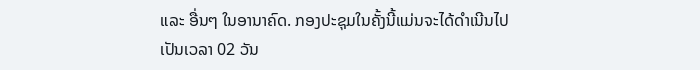ແລະ ອື່ນໆ ໃນອານາຄົດ. ກອງປະຊຸມໃນຄັ້ງນີ້ແມ່ນຈະໄດ້ດຳເນີນໄປເປັນເວລາ 02 ວັນ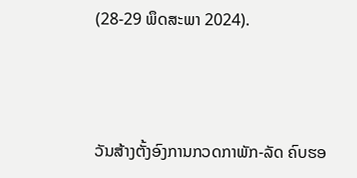(28-29 ພຶດສະພາ 2024).



ວັນສ້າງຕັ້ງອົງການກວດກາພັກ-ລັດ ຄົບຮອ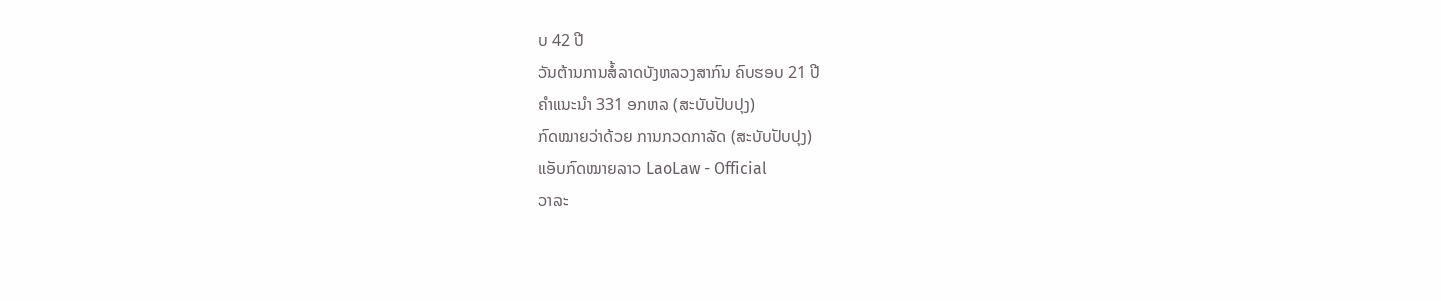ບ 42 ປີ
ວັນຕ້ານການສໍ້ລາດບັງຫລວງສາກົນ ຄົບຮອບ 21 ປີ
ຄຳແນະນຳ 331 ອກຫລ (ສະບັບປັບປຸງ)
ກົດໝາຍວ່າດ້ວຍ ການກວດກາລັດ (ສະບັບປັບປຸງ)
ແອັບກົດໝາຍລາວ LaoLaw - Official
ວາລະ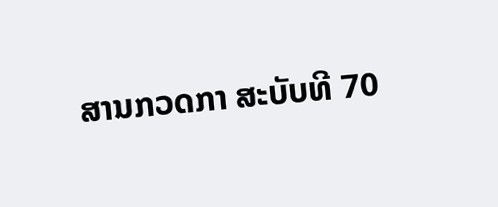ສານກວດກາ ສະບັບທີ 70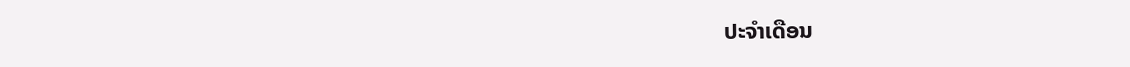ປະຈຳເດືອນ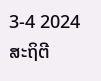3-4 2024
ສະຖິຕີ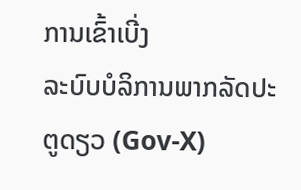ການເຂົ້າເບີ່ງ
ລະບົບບໍລິການພາກລັດປະຕູດຽວ (Gov-X)